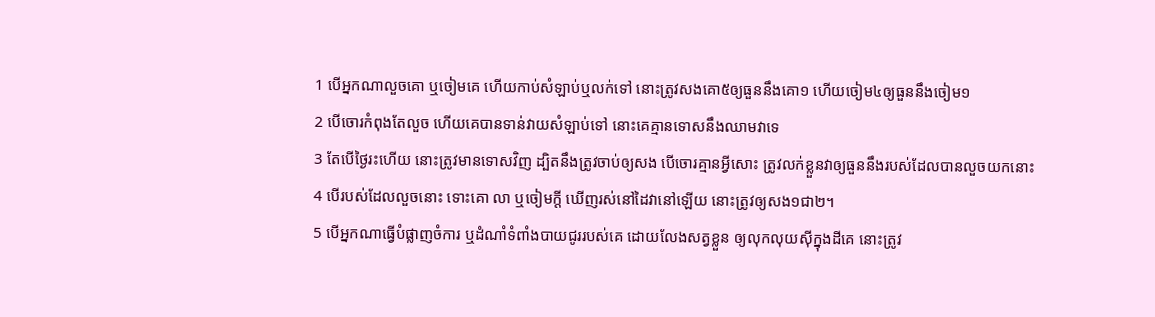1 បើអ្នកណាលួចគោ ឬចៀមគេ ហើយកាប់សំឡាប់ឬលក់ទៅ នោះត្រូវសងគោ៥ឲ្យធួននឹងគោ១ ហើយចៀម៤ឲ្យធួននឹងចៀម១
2 បើចោរកំពុងតែលួច ហើយគេបានទាន់វាយសំឡាប់ទៅ នោះគេគ្មានទោសនឹងឈាមវាទេ
3 តែបើថ្ងៃរះហើយ នោះត្រូវមានទោសវិញ ដ្បិតនឹងត្រូវចាប់ឲ្យសង បើចោរគ្មានអ្វីសោះ ត្រូវលក់ខ្លួនវាឲ្យធួននឹងរបស់ដែលបានលួចយកនោះ
4 បើរបស់ដែលលួចនោះ ទោះគោ លា ឬចៀមក្តី ឃើញរស់នៅដៃវានៅឡើយ នោះត្រូវឲ្យសង១ជា២។
5 បើអ្នកណាធ្វើបំផ្លាញចំការ ឬដំណាំទំពាំងបាយជូររបស់គេ ដោយលែងសត្វខ្លួន ឲ្យលុកលុយស៊ីក្នុងដីគេ នោះត្រូវ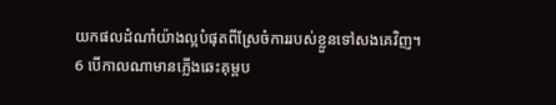យកផលដំណាំយ៉ាងល្អបំផុតពីស្រែចំការរបស់ខ្លួនទៅសងគេវិញ។
6 បើកាលណាមានភ្លើងឆេះគុម្ពប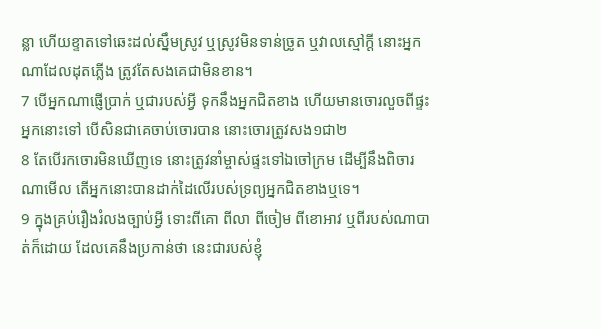ន្លា ហើយខ្ទាតទៅឆេះដល់ស្នឹមស្រូវ ឬស្រូវមិនទាន់ច្រូត ឬវាលស្មៅក្តី នោះអ្នកណាដែលដុតភ្លើង ត្រូវតែសងគេជាមិនខាន។
7 បើអ្នកណាផ្ញើប្រាក់ ឬជារបស់អ្វី ទុកនឹងអ្នកជិតខាង ហើយមានចោរលួចពីផ្ទះអ្នកនោះទៅ បើសិនជាគេចាប់ចោរបាន នោះចោរត្រូវសង១ជា២
8 តែបើរកចោរមិនឃើញទេ នោះត្រូវនាំម្ចាស់ផ្ទះទៅឯចៅក្រម ដើម្បីនឹងពិចារណាមើល តើអ្នកនោះបានដាក់ដៃលើរបស់ទ្រព្យអ្នកជិតខាងឬទេ។
9 ក្នុងគ្រប់រឿងរំលងច្បាប់អ្វី ទោះពីគោ ពីលា ពីចៀម ពីខោអាវ ឬពីរបស់ណាបាត់ក៏ដោយ ដែលគេនឹងប្រកាន់ថា នេះជារបស់ខ្ញុំ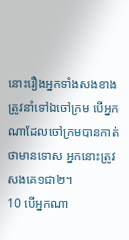នោះរឿងអ្នកទាំងសងខាងត្រូវនាំទៅឯចៅក្រម បើអ្នកណាដែលចៅក្រមបានកាត់ថាមានទោស អ្នកនោះត្រូវសងគេ១ជា២។
10 បើអ្នកណា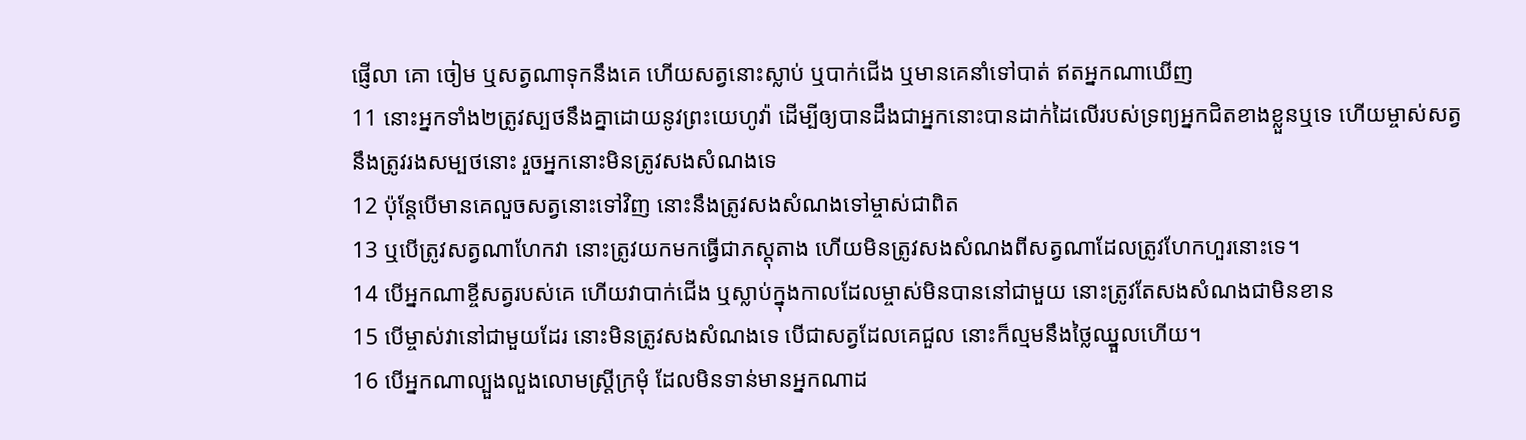ផ្ញើលា គោ ចៀម ឬសត្វណាទុកនឹងគេ ហើយសត្វនោះស្លាប់ ឬបាក់ជើង ឬមានគេនាំទៅបាត់ ឥតអ្នកណាឃើញ
11 នោះអ្នកទាំង២ត្រូវស្បថនឹងគ្នាដោយនូវព្រះយេហូវ៉ា ដើម្បីឲ្យបានដឹងជាអ្នកនោះបានដាក់ដៃលើរបស់ទ្រព្យអ្នកជិតខាងខ្លួនឬទេ ហើយម្ចាស់សត្វនឹងត្រូវរងសម្បថនោះ រួចអ្នកនោះមិនត្រូវសងសំណងទេ
12 ប៉ុន្តែបើមានគេលួចសត្វនោះទៅវិញ នោះនឹងត្រូវសងសំណងទៅម្ចាស់ជាពិត
13 ឬបើត្រូវសត្វណាហែកវា នោះត្រូវយកមកធ្វើជាភស្តុតាង ហើយមិនត្រូវសងសំណងពីសត្វណាដែលត្រូវហែកហួរនោះទេ។
14 បើអ្នកណាខ្ចីសត្វរបស់គេ ហើយវាបាក់ជើង ឬស្លាប់ក្នុងកាលដែលម្ចាស់មិនបាននៅជាមួយ នោះត្រូវតែសងសំណងជាមិនខាន
15 បើម្ចាស់វានៅជាមួយដែរ នោះមិនត្រូវសងសំណងទេ បើជាសត្វដែលគេជួល នោះក៏ល្មមនឹងថ្លៃឈ្នួលហើយ។
16 បើអ្នកណាល្បួងលួងលោមស្ត្រីក្រមុំ ដែលមិនទាន់មានអ្នកណាដ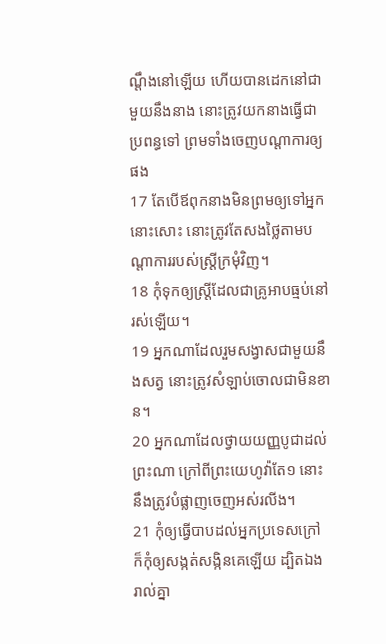ណ្តឹងនៅឡើយ ហើយបានដេកនៅជាមួយនឹងនាង នោះត្រូវយកនាងធ្វើជាប្រពន្ធទៅ ព្រមទាំងចេញបណ្តាការឲ្យផង
17 តែបើឪពុកនាងមិនព្រមឲ្យទៅអ្នកនោះសោះ នោះត្រូវតែសងថ្លៃតាមបណ្តាការរបស់ស្ត្រីក្រមុំវិញ។
18 កុំទុកឲ្យស្ត្រីដែលជាគ្រូអាបធ្មប់នៅរស់ឡើយ។
19 អ្នកណាដែលរួមសង្វាសជាមួយនឹងសត្វ នោះត្រូវសំឡាប់ចោលជាមិនខាន។
20 អ្នកណាដែលថ្វាយយញ្ញបូជាដល់ព្រះណា ក្រៅពីព្រះយេហូវ៉ាតែ១ នោះនឹងត្រូវបំផ្លាញចេញអស់រលីង។
21 កុំឲ្យធ្វើបាបដល់អ្នកប្រទេសក្រៅ ក៏កុំឲ្យសង្កត់សង្កិនគេឡើយ ដ្បិតឯងរាល់គ្នា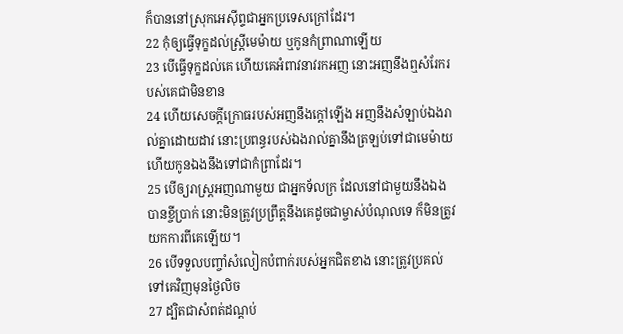ក៏បាននៅស្រុកអេស៊ីព្ទជាអ្នកប្រទេសក្រៅដែរ។
22 កុំឲ្យធ្វើទុក្ខដល់ស្ត្រីមេម៉ាយ ឬកូនកំព្រាណាឡើយ
23 បើធ្វើទុក្ខដល់គេ ហើយគេអំពាវនាវរកអញ នោះអញនឹងឮសំរែករបស់គេជាមិនខាន
24 ហើយសេចក្ដីក្រោធរបស់អញនឹងក្តៅឡើង អញនឹងសំឡាប់ឯងរាល់គ្នាដោយដាវ នោះប្រពន្ធរបស់ឯងរាល់គ្នានឹងត្រឡប់ទៅជាមេម៉ាយ ហើយកូនឯងនឹងទៅជាកំព្រាដែរ។
25 បើឲ្យរាស្ត្រអញណាមួយ ជាអ្នកទ័លក្រ ដែលនៅជាមួយនឹងឯង បានខ្ចីប្រាក់ នោះមិនត្រូវប្រព្រឹត្តនឹងគេដូចជាម្ចាស់បំណុលទេ ក៏មិនត្រូវយកការពីគេឡើយ។
26 បើទទួលបញ្ចាំសំលៀកបំពាក់របស់អ្នកជិតខាង នោះត្រូវប្រគល់ទៅគេវិញមុនថ្ងៃលិច
27 ដ្បិតជាសំពត់ដណ្តប់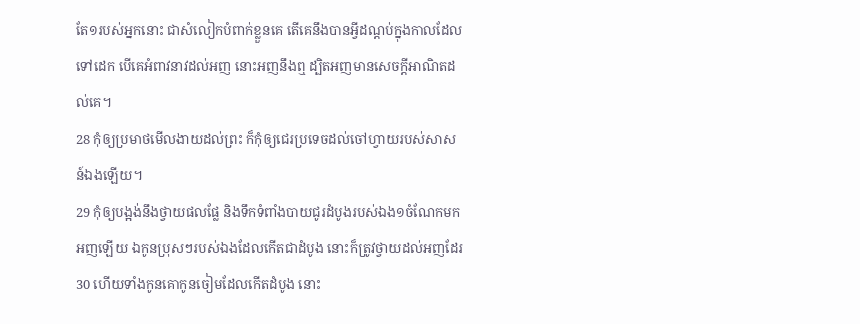តែ១របស់អ្នកនោះ ជាសំលៀកបំពាក់ខ្លួនគេ តើគេនឹងបានអ្វីដណ្តប់ក្នុងកាលដែលទៅដេក បើគេអំពាវនាវដល់អញ នោះអញនឹងឮ ដ្បិតអញមានសេចក្ដីអាណិតដល់គេ។
28 កុំឲ្យប្រមាថមើលងាយដល់ព្រះ ក៏កុំឲ្យជេរប្រទេចដល់ចៅហ្វាយរបស់សាសន៍ឯងឡើយ។
29 កុំឲ្យបង្អង់នឹងថ្វាយផលផ្លែ និងទឹកទំពាំងបាយជូរដំបូងរបស់ឯង១ចំណែកមកអញឡើយ ឯកូនប្រុសៗរបស់ឯងដែលកើតជាដំបូង នោះក៏ត្រូវថ្វាយដល់អញដែរ
30 ហើយទាំងកូនគោកូនចៀមដែលកើតដំបូង នោះ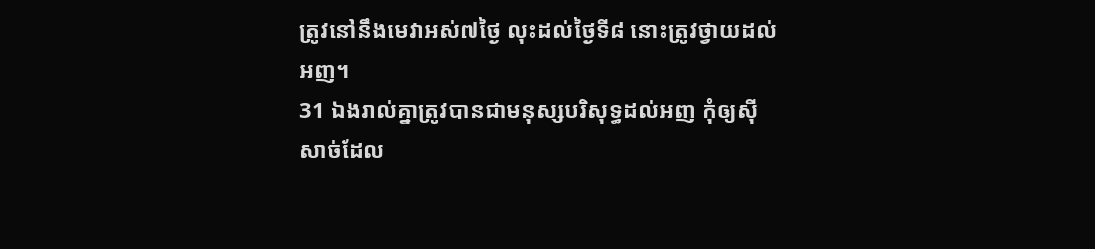ត្រូវនៅនឹងមេវាអស់៧ថ្ងៃ លុះដល់ថ្ងៃទី៨ នោះត្រូវថ្វាយដល់អញ។
31 ឯងរាល់គ្នាត្រូវបានជាមនុស្សបរិសុទ្ធដល់អញ កុំឲ្យស៊ីសាច់ដែល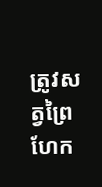ត្រូវសត្វព្រៃហែក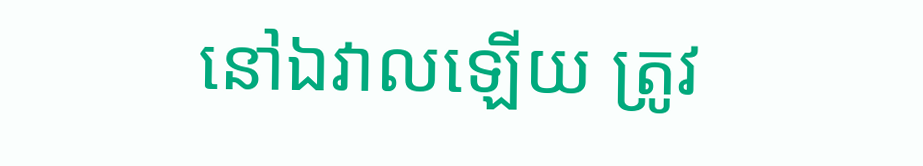នៅឯវាលឡើយ ត្រូវ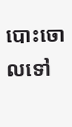បោះចោលទៅ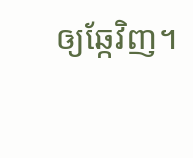ឲ្យឆ្កែវិញ។